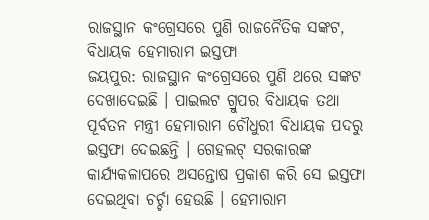ରାଜସ୍ଥାନ କଂଗ୍ରେସରେ ପୁଣି ରାଜନୈତିକ ସଙ୍କଟ, ବିଧାୟକ ହେମାରାମ ଇସ୍ତଫା
ଜୟପୁର: ରାଜସ୍ଥାନ କଂଗ୍ରେସରେ ପୁଣି ଥରେ ସଙ୍କଟ ଦେଖାଦେଇଛି । ପାଇଲଟ ଗ୍ରୁପର ବିଧାୟକ ତଥା ପୂର୍ବତନ ମନ୍ତ୍ରୀ ହେମାରାମ ଚୌଧୁରୀ ବିଧାୟକ ପଦରୁ ଇସ୍ତଫା ଦେଇଛନ୍ତି । ଗେହଲଟ୍ ସରକାରଙ୍କ କାର୍ଯ୍ୟକଳାପରେ ଅସନ୍ତୋଷ ପ୍ରକାଶ କରି ସେ ଇସ୍ତଫା ଦେଇଥିବା ଚର୍ଚ୍ଚା ହେଉଛି । ହେମାରାମ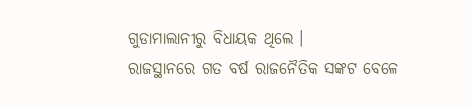ଗୁଡାମାଲାନୀରୁ ବିଧାୟକ ଥିଲେ ।
ରାଜସ୍ଥାନରେ ଗତ ବର୍ଷ ରାଜନୈତିକ ସଙ୍କଟ ବେଳେ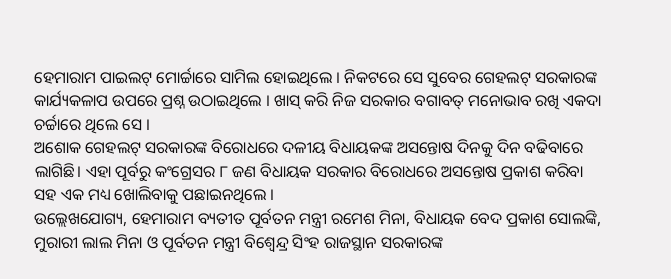ହେମାରାମ ପାଇଲଟ୍ ମୋର୍ଚ୍ଚାରେ ସାମିଲ ହୋଇଥିଲେ । ନିକଟରେ ସେ ସୁବେର ଗେହଲଟ୍ ସରକାରଙ୍କ କାର୍ଯ୍ୟକଳାପ ଉପରେ ପ୍ରଶ୍ନ ଉଠାଇଥିଲେ । ଖାସ୍ କରି ନିଜ ସରକାର ବଗାବତ୍ ମନୋଭାବ ରଖି ଏକଦା ଚର୍ଚ୍ଚାରେ ଥିଲେ ସେ ।
ଅଶୋକ ଗେହଲଟ୍ ସରକାରଙ୍କ ବିରୋଧରେ ଦଳୀୟ ବିଧାୟକଙ୍କ ଅସନ୍ତୋଷ ଦିନକୁ ଦିନ ବଢିବାରେ ଲାଗିଛି। ଏହା ପୂର୍ବରୁ କଂଗ୍ରେସର ୮ ଜଣ ବିଧାୟକ ସରକାର ବିରୋଧରେ ଅସନ୍ତୋଷ ପ୍ରକାଶ କରିବା ସହ ଏକ ମଧ୍ୟ ଖୋଲିବାକୁ ପଛାଇନଥିଲେ ।
ଉଲ୍ଲେଖଯୋଗ୍ୟ, ହେମାରାମ ବ୍ୟତୀତ ପୂର୍ବତନ ମନ୍ତ୍ରୀ ରମେଶ ମିନା, ବିଧାୟକ ବେଦ ପ୍ରକାଶ ସୋଲଙ୍କି, ମୁରାରୀ ଲାଲ ମିନା ଓ ପୂର୍ବତନ ମନ୍ତ୍ରୀ ବିଶ୍ୱେନ୍ଦ୍ର ସିଂହ ରାଜସ୍ଥାନ ସରକାରଙ୍କ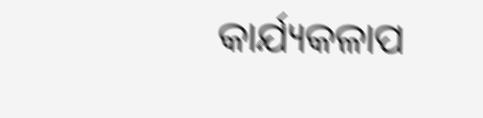କାର୍ଯ୍ୟକଳାପ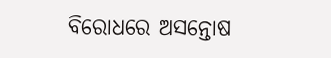ବିରୋଧରେ ଅସନ୍ତୋଷ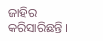ଜାହିର କରିସାରିଛନ୍ତି ।